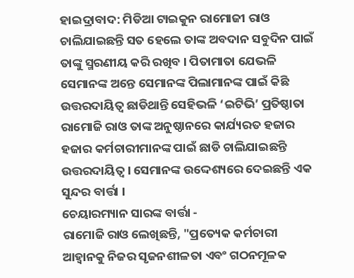ହାଇଦ୍ରାବାଦ: ମିଡିଆ ଟାଇକୁନ ରାମୋଜୀ ରାଓ ଚାଲିଯାଇଛନ୍ତି ସତ ହେଲେ ତାଙ୍କ ଅବଦାନ ସବୁଦିନ ପାଇଁ ତାଙ୍କୁ ସ୍ମରଣୀୟ କରି ରଖିବ । ପିତାମାତା ଯେଭଳି ସେମାନଙ୍କ ଅନ୍ତେ ସେମାନଙ୍କ ପିଲାମାନଙ୍କ ପାଇଁ କିଛି ଉତ୍ତରଦାୟିତ୍ୱ ଛାଡିଥାନ୍ତି ସେହିଭଳି ‘ଇଟିଭି’ ପ୍ରତିଷ୍ଠାତା ରାମୋଜି ରାଓ ତାଙ୍କ ଅନୁଷ୍ଠାନରେ କାର୍ଯ୍ୟରତ ହଜାର ହଜାର କର୍ମଚାରୀମାନଙ୍କ ପାଇଁ ଛାଡି ଚାଲିଯାଇଛନ୍ତି ଉତ୍ତରଦାୟିତ୍ୱ । ସେମାନଙ୍କ ଉଦ୍ଦେଶ୍ୟରେ ଦେଇଛନ୍ତି ଏକ ସୁନ୍ଦର ବାର୍ତ୍ତା ।
ଚେୟାରମ୍ୟାନ ସାରଙ୍କ ବାର୍ତ୍ତା -
ରାମୋଜି ରାଓ ଲେଖିଛନ୍ତି, "ପ୍ରତ୍ୟେକ କର୍ମଚାରୀ ଆହ୍ୱାନକୁ ନିଜର ସୃଜନଶୀଳତା ଏବଂ ଗଠନମୂଳକ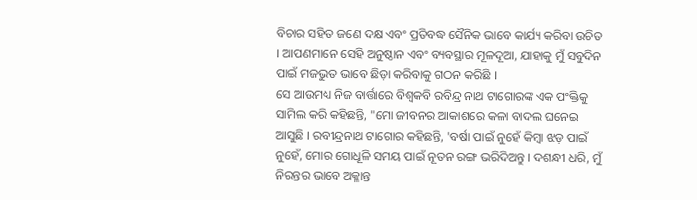ବିଚାର ସହିତ ଜଣେ ଦକ୍ଷ ଏବଂ ପ୍ରତିବଦ୍ଧ ସୈନିକ ଭାବେ କାର୍ଯ୍ୟ କରିବା ଉଚିତ । ଆପଣମାନେ ସେହି ଅନୁଷ୍ଠାନ ଏବଂ ବ୍ୟବସ୍ଥାର ମୂଳଦୂଆ, ଯାହାକୁ ମୁଁ ସବୁଦିନ ପାଇଁ ମଜଭୁତ ଭାବେ ଛିଡ଼ା କରିବାକୁ ଗଠନ କରିଛି ।
ସେ ଆଉମଧ୍ୟ ନିଜ ବାର୍ତ୍ତାରେ ବିଶ୍ୱକବି ରବିନ୍ଦ୍ର ନାଥ ଟାଗୋରଙ୍କ ଏକ ପଂକ୍ତିକୁ ସାମିଲ କରି କହିଛନ୍ତି, "ମୋ ଜୀବନର ଆକାଶରେ କଳା ବାଦଲ ଘନେଇ ଆସୁଛି । ରବୀନ୍ଦ୍ରନାଥ ଟାଗୋର କହିଛନ୍ତି, 'ବର୍ଷା ପାଇଁ ନୁହେଁ କିମ୍ବା ଝଡ଼ ପାଇଁ ନୁହେଁ, ମୋର ଗୋଧୂଳି ସମୟ ପାଇଁ ନୂତନ ରଙ୍ଗ ଭରିଦିଅନ୍ତୁ । ଦଶନ୍ଧୀ ଧରି, ମୁଁ ନିରନ୍ତର ଭାବେ ଅକ୍ଳାନ୍ତ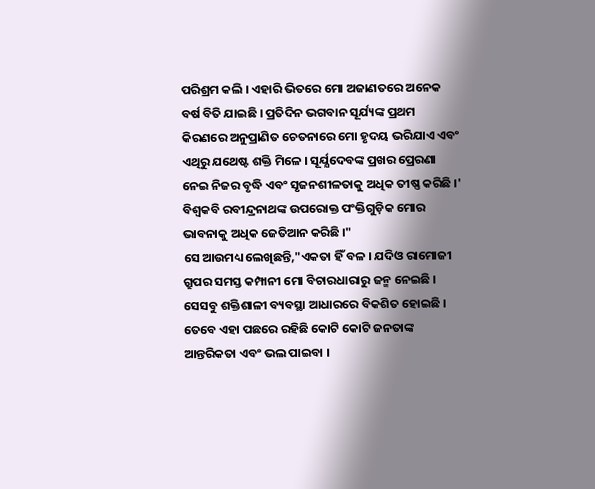ପରିଶ୍ରମ କଲି । ଏହାରି ଭିତରେ ମୋ ଅଜାଣତରେ ଅନେକ ବର୍ଷ ବିତି ଯାଇଛି । ପ୍ରତିଦିନ ଭଗବାନ ସୂର୍ଯ୍ୟଙ୍କ ପ୍ରଥମ କିରଣରେ ଅନୁପ୍ରାଣିତ ଚେତନାରେ ମୋ ହୃଦୟ ଭରିଯାଏ ଏବଂ ଏଥିରୁ ଯଥେଷ୍ଟ ଶକ୍ତି ମିଳେ । ସୂର୍ଯ୍ଯଦେବଙ୍କ ପ୍ରଖର ପ୍ରେରଣା ନେଇ ନିଜର ବୃଦ୍ଧି ଏବଂ ସୃଜନଶୀଳତାକୁ ଅଧିକ ତୀଷ୍ଣ କରିଛି ।' ବିଶ୍ବକବି ରବୀନ୍ଦ୍ରନାଥଙ୍କ ଉପରୋକ୍ତ ପଂକ୍ତିଗୁଡ଼ିକ ମୋର ଭାବନାକୁ ଅଧିକ ଜେତିଆନ କରିଛି ।"
ସେ ଆଉମଧ୍ୟ ଲେଖିଛନ୍ତି,"ଏକତା ହିଁ ବଳ । ଯଦିଓ ରାମୋଜୀ ଗ୍ରୁପର ସମସ୍ତ କମ୍ପାନୀ ମୋ ବିଚାରଧାରାରୁ ଜନ୍ମ ନେଇଛି । ସେସବୁ ଶକ୍ତିଶାଳୀ ବ୍ୟବସ୍ଥା ଆଧାରରେ ବିକଶିତ ହୋଇଛି । ତେବେ ଏହା ପଛରେ ରହିଛି କୋଟି କୋଟି ଜନତାଙ୍କ ଆନ୍ତରିକତା ଏବଂ ଭଲ ପାଇବା ।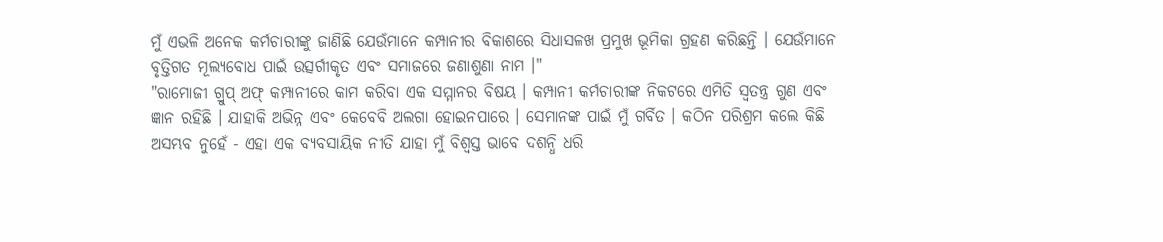ମୁଁ ଏଭଳି ଅନେକ କର୍ମଚାରୀଙ୍କୁ ଜାଣିଛି ଯେଉଁମାନେ କମ୍ପାନୀର ବିକାଶରେ ସିଧାସଳଖ ପ୍ରମୁଖ ଭୂମିକା ଗ୍ରହଣ କରିଛନ୍ତି । ଯେଉଁମାନେ ବୃତ୍ତିଗତ ମୂଲ୍ୟବୋଧ ପାଇଁ ଉତ୍ସର୍ଗୀକୃତ ଏବଂ ସମାଜରେ ଜଣାଶୁଣା ନାମ ।"
"ରାମୋଜୀ ଗ୍ରୁପ୍ ଅଫ୍ କମ୍ପାନୀରେ କାମ କରିବା ଏକ ସମ୍ମାନର ବିଷୟ । କମ୍ପାନୀ କର୍ମଚାରୀଙ୍କ ନିକଟରେ ଏମିତି ସ୍ୱତନ୍ତ୍ର ଗୁଣ ଏବଂ ଜ୍ଞାନ ରହିଛି । ଯାହାକି ଅଭିନ୍ନ ଏବଂ କେବେବି ଅଲଗା ହୋଇନପାରେ । ସେମାନଙ୍କ ପାଇଁ ମୁଁ ଗର୍ବିତ । କଠିନ ପରିଶ୍ରମ କଲେ କିଛି ଅସମ୍ଭବ ନୁହେଁ - ଏହା ଏକ ବ୍ୟବସାୟିକ ନୀତି ଯାହା ମୁଁ ବିଶ୍ୱସ୍ତ ଭାବେ ଦଶନ୍ଧି ଧରି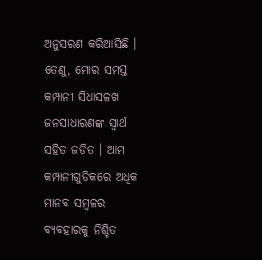ଅନୁସରଣ କରିଆସିଛି । ତେଣୁ, ମୋର ସମସ୍ତ କମ୍ପାନୀ ସିଧାସଳଖ ଜନସାଧାରଣଙ୍କ ସ୍ୱାର୍ଥ ସହିତ ଜଡିତ । ଆମ କମ୍ପାନୀଗୁଡିକରେ ଅଧିକ ମାନବ ସମ୍ବଳର ବ୍ୟବହାରକୁ ନିଶ୍ଚିତ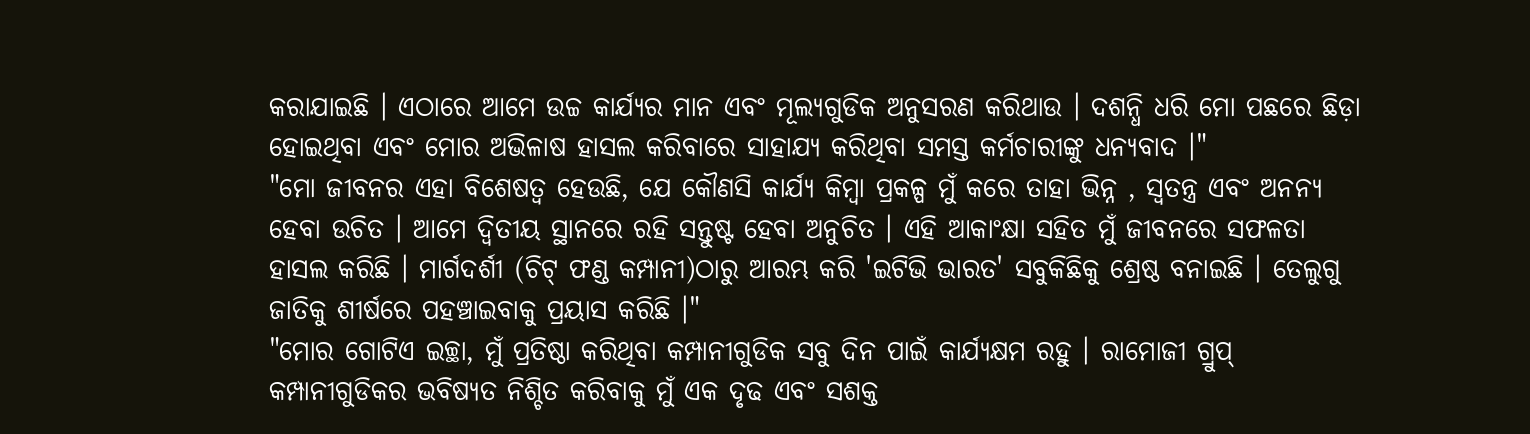କରାଯାଇଛି । ଏଠାରେ ଆମେ ଉଚ୍ଚ କାର୍ଯ୍ୟର ମାନ ଏବଂ ମୂଲ୍ୟଗୁଡିକ ଅନୁସରଣ କରିଥାଉ । ଦଶନ୍ଧି ଧରି ମୋ ପଛରେ ଛିଡ଼ା ହୋଇଥିବା ଏବଂ ମୋର ଅଭିଳାଷ ହାସଲ କରିବାରେ ସାହାଯ୍ୟ କରିଥିବା ସମସ୍ତ କର୍ମଚାରୀଙ୍କୁ ଧନ୍ୟବାଦ ।"
"ମୋ ଜୀବନର ଏହା ବିଶେଷତ୍ୱ ହେଉଛି, ଯେ କୌଣସି କାର୍ଯ୍ୟ କିମ୍ବା ପ୍ରକଳ୍ପ ମୁଁ କରେ ତାହା ଭିନ୍ନ , ସ୍ବତନ୍ତ୍ର ଏବଂ ଅନନ୍ୟ ହେବା ଉଚିତ । ଆମେ ଦ୍ୱିତୀୟ ସ୍ଥାନରେ ରହି ସନ୍ତୁଷ୍ଟ ହେବା ଅନୁଚିତ । ଏହି ଆକାଂକ୍ଷା ସହିତ ମୁଁ ଜୀବନରେ ସଫଳତା ହାସଲ କରିଛି । ମାର୍ଗଦର୍ଶୀ (ଚିଟ୍ ଫଣ୍ଡ କମ୍ପାନୀ)ଠାରୁ ଆରମ୍ଭ କରି 'ଇଟିଭି ଭାରତ' ସବୁକିଛିକୁ ଶ୍ରେଷ୍ଠ ବନାଇଛି । ତେଲୁଗୁ ଜାତିକୁ ଶୀର୍ଷରେ ପହଞ୍ଚାଇବାକୁ ପ୍ରୟାସ କରିଛି ।"
"ମୋର ଗୋଟିଏ ଇଚ୍ଛା, ମୁଁ ପ୍ରତିଷ୍ଠା କରିଥିବା କମ୍ପାନୀଗୁଡିକ ସବୁ ଦିନ ପାଇଁ କାର୍ଯ୍ୟକ୍ଷମ ରହୁ । ରାମୋଜୀ ଗ୍ରୁପ୍ କମ୍ପାନୀଗୁଡିକର ଭବିଷ୍ୟତ ନିଶ୍ଚିତ କରିବାକୁ ମୁଁ ଏକ ଦୃଢ ଏବଂ ସଶକ୍ତ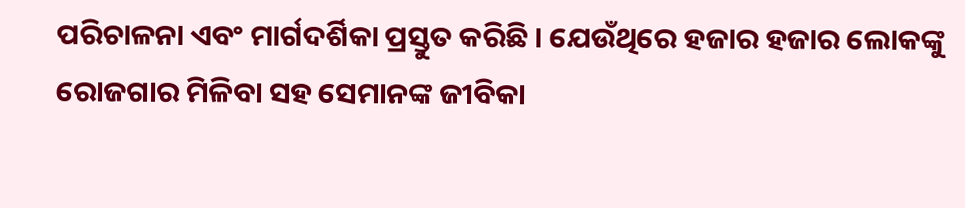ପରିଚାଳନା ଏବଂ ମାର୍ଗଦର୍ଶିକା ପ୍ରସ୍ତୁତ କରିଛି । ଯେଉଁଥିରେ ହଜାର ହଜାର ଲୋକଙ୍କୁ ରୋଜଗାର ମିଳିବା ସହ ସେମାନଙ୍କ ଜୀବିକା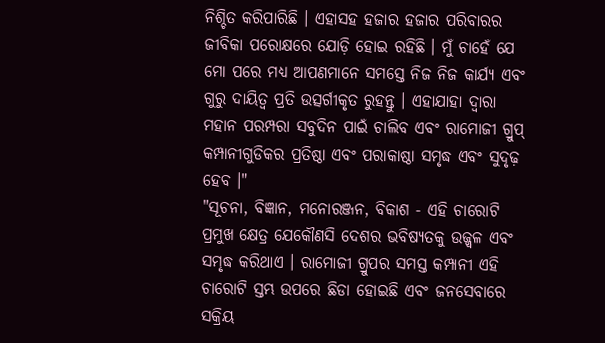ନିଶ୍ଚିତ କରିପାରିଛି । ଏହାସହ ହଜାର ହଜାର ପରିବାରର ଜୀବିକା ପରୋକ୍ଷରେ ଯୋଡ଼ି ହୋଇ ରହିଛି । ମୁଁ ଚାହେଁ ଯେ ମୋ ପରେ ମଧ୍ୟ ଆପଣମାନେ ସମସ୍ତେ ନିଜ ନିଜ କାର୍ଯ୍ଯ ଏବଂ ଗୁରୁ ଦାୟିତ୍ବ ପ୍ରତି ଉତ୍ସର୍ଗୀକୃତ ରୁହନ୍ତୁ । ଏହାଯାହା ଦ୍ବାରା ମହାନ ପରମ୍ପରା ସବୁଦିନ ପାଇଁ ଚାଲିବ ଏବଂ ରାମୋଜୀ ଗ୍ରୁପ୍ କମ୍ପାନୀଗୁଡିକର ପ୍ରତିଷ୍ଠା ଏବଂ ପରାକାଷ୍ଠା ସମୃଦ୍ଧ ଏବଂ ସୁଦୃଢ଼ ହେବ ।"
"ସୂଚନା, ବିଜ୍ଞାନ, ମନୋରଞ୍ଜନ, ବିକାଶ - ଏହି ଚାରୋଟି ପ୍ରମୁଖ କ୍ଷେତ୍ର ଯେକୌଣସି ଦେଶର ଭବିଷ୍ୟତକୁ ଉଜ୍ଜ୍ୱଳ ଏବଂ ସମୃଦ୍ଧ କରିଥାଏ । ରାମୋଜୀ ଗ୍ରୁପର ସମସ୍ତ କମ୍ପାନୀ ଏହି ଚାରୋଟି ସ୍ତମ୍ଭ ଉପରେ ଛିଡା ହୋଇଛି ଏବଂ ଜନସେବାରେ ସକ୍ରିୟ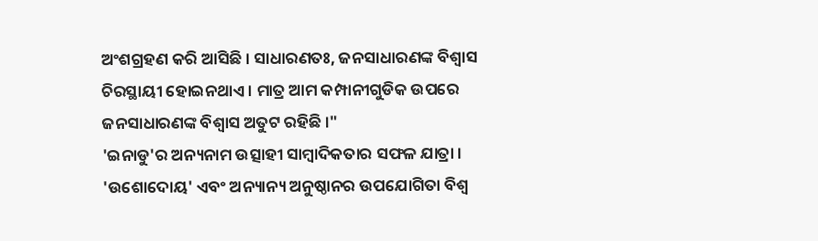ଅଂଶଗ୍ରହଣ କରି ଆସିଛି । ସାଧାରଣତଃ, ଜନସାଧାରଣଙ୍କ ବିଶ୍ୱାସ ଚିରସ୍ଥାୟୀ ହୋଇନଥାଏ । ମାତ୍ର ଆମ କମ୍ପାନୀଗୁଡିକ ଉପରେ ଜନସାଧାରଣଙ୍କ ବିଶ୍ୱାସ ଅତୁଟ ରହିଛି ।"
'ଇନାଡୁ'ର ଅନ୍ୟନାମ ଉତ୍ସାହୀ ସାମ୍ବାଦିକତାର ସଫଳ ଯାତ୍ରା । 'ଉଶୋଦୋୟ' ଏବଂ ଅନ୍ୟାନ୍ୟ ଅନୁଷ୍ଠାନର ଉପଯୋଗିତା ବିଶ୍ୱ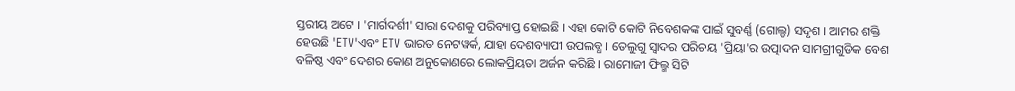ସ୍ତରୀୟ ଅଟେ । 'ମାର୍ଗଦର୍ଶୀ' ସାରା ଦେଶକୁ ପରିବ୍ୟାପ୍ତ ହୋଇଛି । ଏହା କୋଟି କୋଟି ନିବେଶକଙ୍କ ପାଇଁ ସୁବର୍ଣ୍ଣ (ଗୋଲ୍ଡ) ସଦୃଶ । ଆମର ଶକ୍ତି ହେଉଛି 'ETV'ଏବଂ ETV ଭାରତ ନେଟୱର୍କ, ଯାହା ଦେଶବ୍ୟାପୀ ଉପଲବ୍ଧ । ତେଲୁଗୁ ସ୍ୱାଦର ପରିଚୟ 'ପ୍ରିୟା'ର ଉତ୍ପାଦନ ସାମଗ୍ରୀଗୁଡିକ ବେଶ ବଳିଷ୍ଠ ଏବଂ ଦେଶର କୋଣ ଅନୁକୋଣରେ ଲୋକପ୍ରିୟତା ଅର୍ଜନ କରିଛି । ରାମୋଜୀ ଫିଲ୍ମ ସିଟି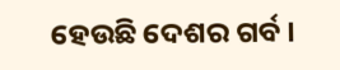ହେଉଛି ଦେଶର ଗର୍ବ ।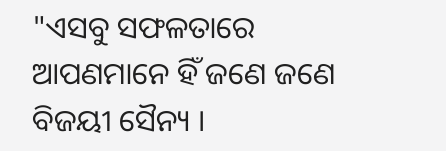"ଏସବୁ ସଫଳତାରେ ଆପଣମାନେ ହିଁ ଜଣେ ଜଣେ ବିଜୟୀ ସୈନ୍ୟ ।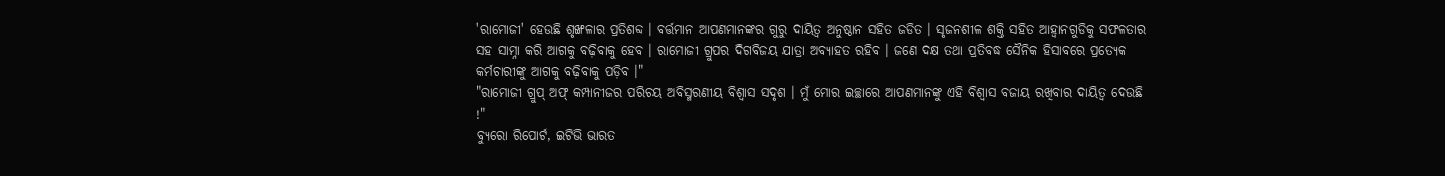'ରାମୋଜୀ' ହେଉଛି ଶୃଙ୍ଖଳାର ପ୍ରତିଶବ୍ଦ । ବର୍ତ୍ତମାନ ଆପଣମାନଙ୍କର ଗୁରୁ ଦାୟିତ୍ବ ଅନୁଷ୍ଠାନ ସହିତ ଜଡିତ । ସୃଜନଶୀଳ ଶକ୍ତି ସହିତ ଆହ୍ୱାନଗୁଡିକୁ ସଫଳତାର ସହ ସାମ୍ନା କରି ଆଗକୁ ବଢ଼ିବାକୁ ହେବ । ରାମୋଜୀ ଗ୍ରୁପର ଦିଗବିଜୟ ଯାତ୍ରା ଅବ୍ୟାହତ ରହିବ । ଜଣେ ଦକ୍ଷ ତଥା ପ୍ରତିବଦ୍ଧ ସୈନିକ ହିସାବରେ ପ୍ରତ୍ୟେକ କର୍ମଚାରୀଙ୍କୁ ଆଗକୁ ବଢ଼ିବାକୁ ପଡ଼ିବ ।"
"ରାମୋଜୀ ଗ୍ରୁପ୍ ଅଫ୍ କମ୍ପାନୀଜର ପରିଚୟ ଅବିସ୍ମରଣୀୟ ବିଶ୍ୱାସ ସଦୃଶ । ମୁଁ ମୋର ଇଚ୍ଛାରେ ଆପଣମାନଙ୍କୁ ଏହି ବିଶ୍ୱାସ ବଜାୟ ରଖିବାର ଦାୟିତ୍ବ ଦେଉଛି !"
ବ୍ୟୁରୋ ରିପୋର୍ଟ, ଇଟିଭି ଭାରତ